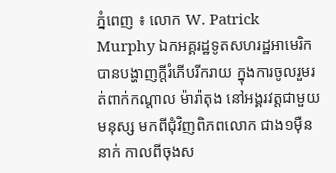ភ្នំពេញ ៖ លោក W. Patrick Murphy ឯកអគ្គរដ្ឋទូតសហរដ្ឋអាមេរិក បានបង្ហាញក្តីរំភើបរីករាយ ក្នុងការចូលរួមរត់ពាក់កណ្តាល ម៉ារ៉ាតុង នៅអង្គរវត្តជាមួយមនុស្ស មកពីជុំវិញពិភពលោក ជាង១ម៉ឺននាក់ កាលពីចុងស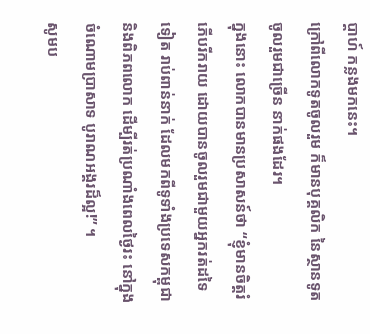ប្តាហ៍ កន្លងមកនេះ។
ក្រៅពីលោកទូតចូលរួម ក៏មានបុគ្គលិក នៃស្ថានទូតចូលរួមជាច្រើន នាក់ផងដែរ។
ក្នុងនោះ លោកបានមានប្រសាសន៍ថា “ខ្ញុំមានចិត្តរំភើបរីករាយ ដោយបានចូលរួមជាមួយអ្នករត់ដទៃទៀត រាប់ពាន់នាក់ ដែលមកពីទូទាំងប្រទេសកម្ពុជា និងពិភពលោក ដើម្បីរត់ប្រណាំងពេលថ្ងៃរះ នៅក្នុងចំណោមប្រាសាទ បូរាណអង្គរដ៏ល្អ!” ។
សូមប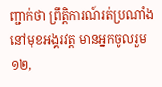ញ្ជាក់ថា ព្រឹត្តិការណ៍រត់ប្រណាំង នៅមុខអង្គរវត្ត មានអ្នកចូលរួម ១២,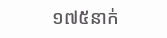១៧៥នាក់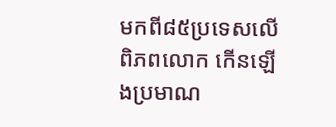មកពី៨៥ប្រទេសលើពិភពលោក កើនឡើងប្រមាណ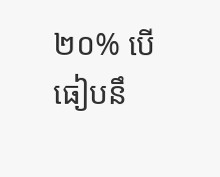២០% បើធៀបនឹ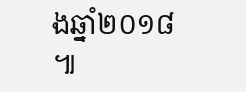ងឆ្នាំ២០១៨ ៕